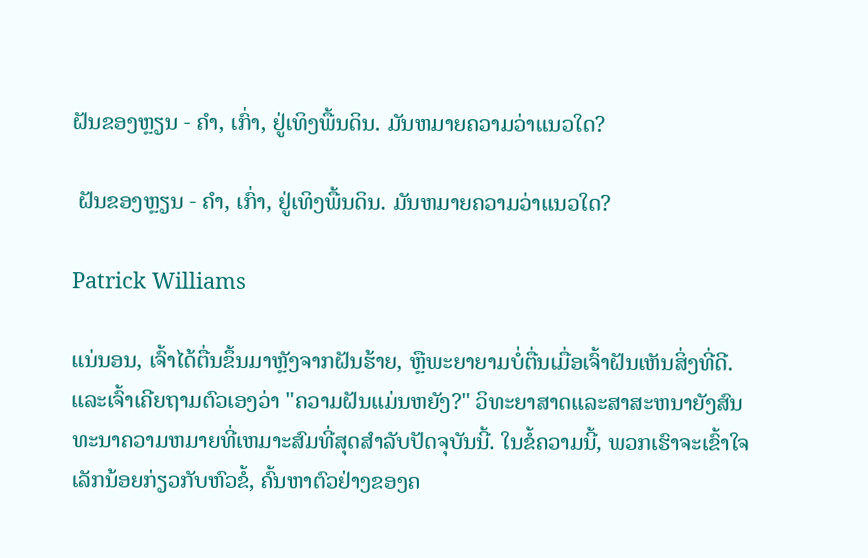ຝັນຂອງຫຼຽນ - ຄໍາ, ເກົ່າ, ຢູ່ເທິງພື້ນດິນ. ມັນຫມາຍຄວາມວ່າແນວໃດ?

 ຝັນຂອງຫຼຽນ - ຄໍາ, ເກົ່າ, ຢູ່ເທິງພື້ນດິນ. ມັນຫມາຍຄວາມວ່າແນວໃດ?

Patrick Williams

ແນ່ນອນ, ເຈົ້າໄດ້ຕື່ນຂຶ້ນມາຫຼັງຈາກຝັນຮ້າຍ, ຫຼືພະຍາຍາມບໍ່ຕື່ນເມື່ອເຈົ້າຝັນເຫັນສິ່ງທີ່ດີ. ແລະເຈົ້າເຄີຍຖາມຕົວເອງວ່າ "ຄວາມຝັນແມ່ນຫຍັງ?" ວິທະຍາສາດແລະສາສະຫນາຍັງສົນທະນາຄວາມຫມາຍທີ່ເຫມາະສົມທີ່ສຸດສໍາລັບປັດຈຸບັນນີ້. ໃນຂໍ້ຄວາມນີ້, ພວກເຮົາຈະເຂົ້າໃຈເລັກນ້ອຍກ່ຽວກັບຫົວຂໍ້, ຄົ້ນຫາຕົວຢ່າງຂອງຄ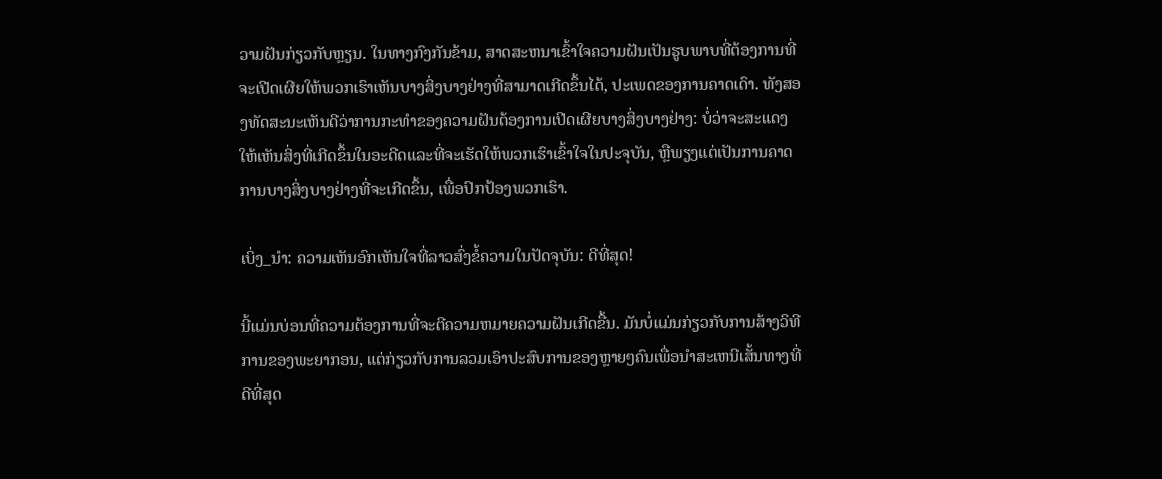ວາມຝັນກ່ຽວກັບຫຼຽນ. ໃນທາງກົງກັນຂ້າມ, ສາດສະຫນາເຂົ້າໃຈຄວາມຝັນເປັນຮູບພາບທີ່ຕ້ອງການທີ່ຈະເປີດເຜີຍໃຫ້ພວກເຮົາເຫັນບາງສິ່ງບາງຢ່າງທີ່ສາມາດເກີດຂຶ້ນໄດ້, ປະເພດຂອງການຄາດເດົາ. ທັງສອງທັດສະນະເຫັນດີວ່າການກະທໍາຂອງຄວາມຝັນຕ້ອງການເປີດເຜີຍບາງສິ່ງບາງຢ່າງ: ບໍ່ວ່າຈະສະແດງໃຫ້ເຫັນສິ່ງທີ່ເກີດຂຶ້ນໃນອະດີດແລະທີ່ຈະເຮັດໃຫ້ພວກເຮົາເຂົ້າໃຈໃນປະຈຸບັນ, ຫຼືພຽງແຕ່ເປັນການຄາດການບາງສິ່ງບາງຢ່າງທີ່ຈະເກີດຂຶ້ນ, ເພື່ອປົກປ້ອງພວກເຮົາ.

ເບິ່ງ_ນຳ: ຄວາມເຫັນອົກເຫັນໃຈທີ່ລາວສົ່ງຂໍ້ຄວາມໃນປັດຈຸບັນ: ດີທີ່ສຸດ!

ນີ້ແມ່ນບ່ອນທີ່ຄວາມຕ້ອງການທີ່ຈະຕີຄວາມຫມາຍຄວາມຝັນເກີດຂື້ນ. ມັນບໍ່ແມ່ນກ່ຽວກັບການສ້າງວິທີການຂອງພະຍາກອນ, ແຕ່ກ່ຽວກັບການລວມເອົາປະສົບການຂອງຫຼາຍໆຄົນເພື່ອນໍາສະເຫນີເສັ້ນທາງທີ່ດີທີ່ສຸດ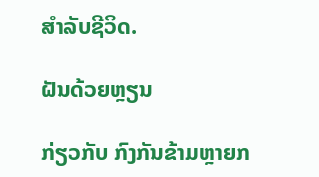ສໍາລັບຊີວິດ.

ຝັນດ້ວຍຫຼຽນ

ກ່ຽວກັບ ກົງກັນຂ້າມຫຼາຍກ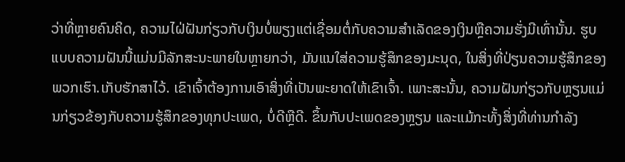ວ່າທີ່ຫຼາຍຄົນຄິດ, ຄວາມໄຝ່ຝັນກ່ຽວກັບເງິນບໍ່ພຽງແຕ່ເຊື່ອມຕໍ່ກັບຄວາມສໍາເລັດຂອງເງິນຫຼືຄວາມຮັ່ງມີເທົ່ານັ້ນ. ຮູບແບບຄວາມຝັນນີ້ແມ່ນມີລັກສະນະພາຍໃນຫຼາຍກວ່າ, ມັນແນໃສ່ຄວາມຮູ້ສຶກຂອງມະນຸດ, ໃນສິ່ງທີ່ປ່ຽນຄວາມຮູ້ສຶກຂອງພວກເຮົາ.ເກັບຮັກສາໄວ້. ເຂົາເຈົ້າຕ້ອງການເອົາສິ່ງທີ່ເປັນພະຍາດໃຫ້ເຂົາເຈົ້າ. ເພາະສະນັ້ນ, ຄວາມຝັນກ່ຽວກັບຫຼຽນແມ່ນກ່ຽວຂ້ອງກັບຄວາມຮູ້ສຶກຂອງທຸກປະເພດ, ບໍ່ດີຫຼືດີ. ຂຶ້ນກັບປະເພດຂອງຫຼຽນ ແລະແມ້ກະທັ້ງສິ່ງທີ່ທ່ານກໍາລັງ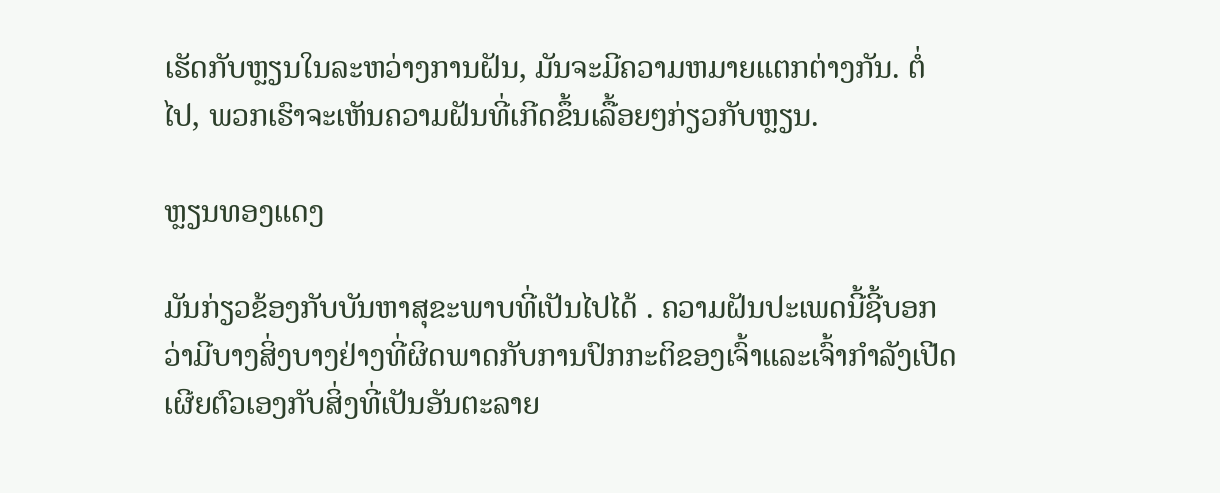ເຮັດກັບຫຼຽນໃນລະຫວ່າງການຝັນ, ມັນຈະມີຄວາມຫມາຍແຕກຕ່າງກັນ. ຕໍ່ໄປ, ພວກເຮົາຈະເຫັນຄວາມຝັນທີ່ເກີດຂຶ້ນເລື້ອຍໆກ່ຽວກັບຫຼຽນ.

ຫຼຽນທອງແດງ

ມັນກ່ຽວຂ້ອງກັບບັນຫາສຸຂະພາບທີ່ເປັນໄປໄດ້ . ຄວາມຝັນປະເພດນີ້ຊີ້ບອກວ່າມີບາງສິ່ງບາງຢ່າງທີ່ຜິດພາດກັບການປົກກະຕິຂອງເຈົ້າແລະເຈົ້າກໍາລັງເປີດເຜີຍຕົວເອງກັບສິ່ງທີ່ເປັນອັນຕະລາຍ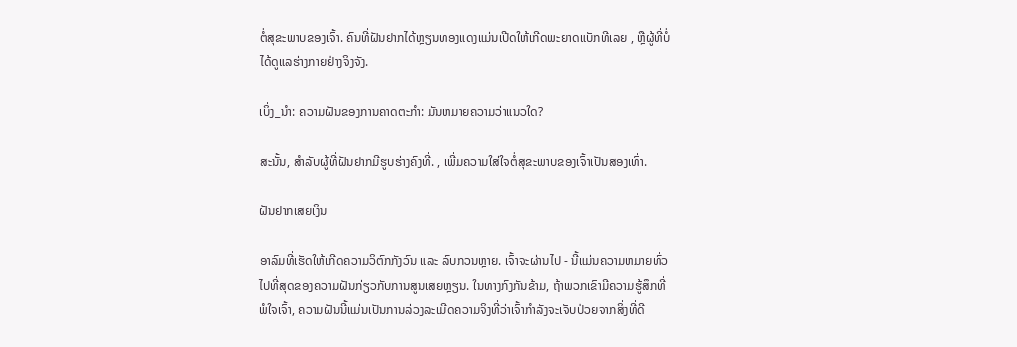ຕໍ່ສຸຂະພາບຂອງເຈົ້າ. ຄົນທີ່ຝັນຢາກໄດ້ຫຼຽນທອງແດງແມ່ນເປີດໃຫ້ເກີດພະຍາດແບັກທີເລຍ , ຫຼືຜູ້ທີ່ບໍ່ໄດ້ດູແລຮ່າງກາຍຢ່າງຈິງຈັງ.

ເບິ່ງ_ນຳ: ຄວາມຝັນຂອງການຄາດຕະກໍາ: ມັນຫມາຍຄວາມວ່າແນວໃດ?

ສະນັ້ນ, ສໍາລັບຜູ້ທີ່ຝັນຢາກມີຮູບຮ່າງຄົງທີ່. , ເພີ່ມຄວາມໃສ່ໃຈຕໍ່ສຸຂະພາບຂອງເຈົ້າເປັນສອງເທົ່າ.

ຝັນຢາກເສຍເງິນ

ອາລົມທີ່ເຮັດໃຫ້ເກີດຄວາມວິຕົກກັງວົນ ແລະ ລົບກວນຫຼາຍ. ເຈົ້າຈະຜ່ານໄປ - ນີ້ແມ່ນຄວາມຫມາຍທົ່ວໄປທີ່ສຸດຂອງຄວາມຝັນກ່ຽວກັບການສູນເສຍຫຼຽນ. ໃນທາງກົງກັນຂ້າມ, ຖ້າພວກເຂົາມີຄວາມຮູ້ສຶກທີ່ພໍໃຈເຈົ້າ, ຄວາມຝັນນີ້ແມ່ນເປັນການລ່ວງລະເມີດຄວາມຈິງທີ່ວ່າເຈົ້າກໍາລັງຈະເຈັບປ່ວຍຈາກສິ່ງທີ່ດີ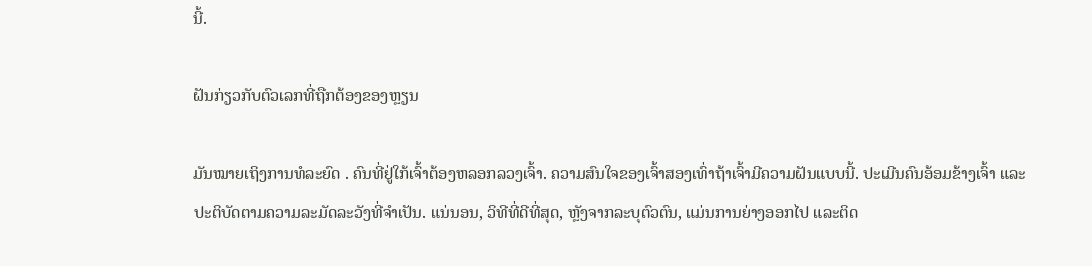ນີ້.

ຝັນກ່ຽວກັບຕົວເລກທີ່ຖືກຕ້ອງຂອງຫຼຽນ

ມັນໝາຍເຖິງການທໍລະຍົດ . ຄົນທີ່ຢູ່ໃກ້ເຈົ້າຕ້ອງຫລອກລວງເຈົ້າ. ຄວາມສົນໃຈຂອງເຈົ້າສອງເທົ່າຖ້າເຈົ້າມີຄວາມຝັນແບບນີ້. ປະເມີນຄົນອ້ອມຂ້າງເຈົ້າ ແລະປະຕິບັດຕາມຄວາມລະມັດລະວັງທີ່ຈຳເປັນ. ແນ່ນອນ, ວິທີທີ່ດີທີ່ສຸດ, ຫຼັງຈາກລະບຸຕົວຕົນ, ແມ່ນການຍ່າງອອກໄປ ແລະຕິດ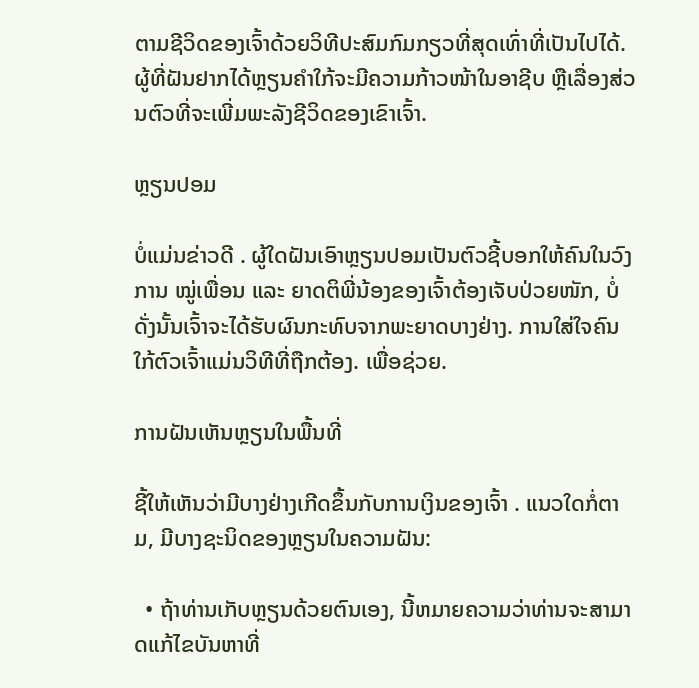ຕາມຊີວິດຂອງເຈົ້າດ້ວຍວິທີປະສົມກົມກຽວທີ່ສຸດເທົ່າທີ່ເປັນໄປໄດ້. ຜູ້ທີ່ຝັນຢາກໄດ້ຫຼຽນຄຳໃກ້ຈະມີຄວາມກ້າວໜ້າໃນອາຊີບ ຫຼືເລື່ອງສ່ວນຕົວທີ່ຈະເພີ່ມພະລັງຊີວິດຂອງເຂົາເຈົ້າ.

ຫຼຽນປອມ

ບໍ່ແມ່ນຂ່າວດີ . ຜູ້ໃດຝັນເອົາຫຼຽນປອມເປັນຕົວຊີ້ບອກໃຫ້ຄົນໃນວົງການ ໝູ່ເພື່ອນ ແລະ ຍາດຕິພີ່ນ້ອງຂອງເຈົ້າຕ້ອງເຈັບປ່ວຍໜັກ, ບໍ່ດັ່ງນັ້ນເຈົ້າຈະໄດ້ຮັບຜົນກະທົບຈາກພະຍາດບາງຢ່າງ. ການໃສ່ໃຈຄົນໃກ້ຕົວເຈົ້າແມ່ນວິທີທີ່ຖືກຕ້ອງ. ເພື່ອຊ່ວຍ.

ການຝັນເຫັນຫຼຽນໃນພື້ນທີ່

ຊີ້ໃຫ້ເຫັນວ່າມີບາງຢ່າງເກີດຂຶ້ນກັບການເງິນຂອງເຈົ້າ . ແນວໃດກໍ່ຕາມ, ມີບາງຊະນິດຂອງຫຼຽນໃນຄວາມຝັນ:

  • ຖ້າທ່ານເກັບຫຼຽນດ້ວຍຕົນເອງ, ນີ້ຫມາຍຄວາມວ່າທ່ານຈະສາມາດແກ້ໄຂບັນຫາທີ່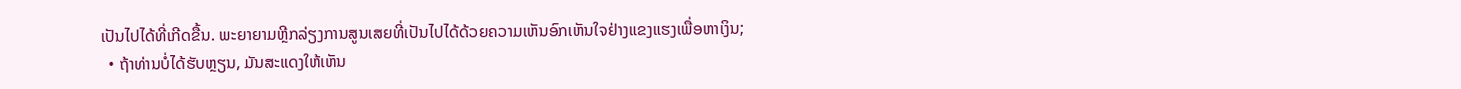ເປັນໄປໄດ້ທີ່ເກີດຂື້ນ. ພະຍາຍາມຫຼີກລ່ຽງການສູນເສຍທີ່ເປັນໄປໄດ້ດ້ວຍຄວາມເຫັນອົກເຫັນໃຈຢ່າງແຂງແຮງເພື່ອຫາເງິນ;
  • ຖ້າທ່ານບໍ່ໄດ້ຮັບຫຼຽນ, ມັນສະແດງໃຫ້ເຫັນ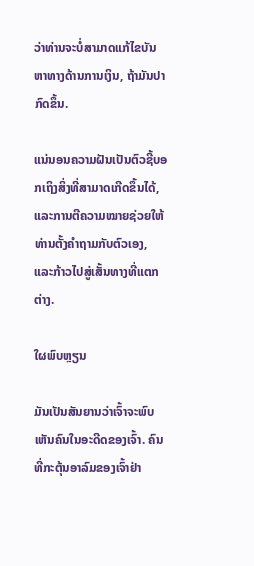ວ່າທ່ານຈະບໍ່ສາມາດແກ້ໄຂບັນຫາທາງດ້ານການເງິນ, ຖ້າມັນປາກົດຂຶ້ນ.

ແນ່ນອນຄວາມຝັນເປັນຕົວຊີ້ບອກເຖິງສິ່ງທີ່ສາມາດເກີດຂຶ້ນໄດ້, ແລະການຕີຄວາມໝາຍຊ່ວຍໃຫ້ທ່ານຕັ້ງຄຳຖາມກັບຕົວເອງ, ແລະກ້າວໄປສູ່ເສັ້ນທາງທີ່ແຕກຕ່າງ.

ໃຜພົບຫຼຽນ

ມັນເປັນສັນຍານວ່າເຈົ້າຈະພົບເຫັນຄົນໃນອະດີດຂອງເຈົ້າ. ຄົນທີ່ກະຕຸ້ນອາລົມຂອງເຈົ້າຢ່າ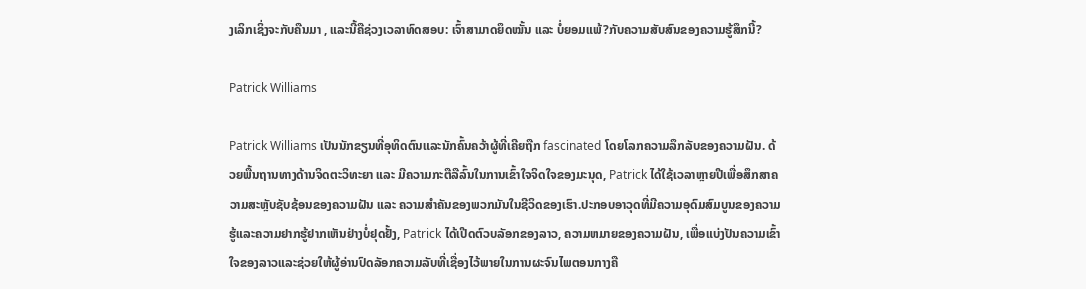ງເລິກເຊິ່ງຈະກັບຄືນມາ , ແລະນີ້ຄືຊ່ວງເວລາທົດສອບ: ເຈົ້າສາມາດຍຶດໝັ້ນ ແລະ ບໍ່ຍອມແພ້?ກັບຄວາມສັບສົນຂອງຄວາມຮູ້ສຶກນີ້?

Patrick Williams

Patrick Williams ເປັນນັກຂຽນທີ່ອຸທິດຕົນແລະນັກຄົ້ນຄວ້າຜູ້ທີ່ເຄີຍຖືກ fascinated ໂດຍໂລກຄວາມລຶກລັບຂອງຄວາມຝັນ. ດ້ວຍພື້ນຖານທາງດ້ານຈິດຕະວິທະຍາ ແລະ ມີຄວາມກະຕືລືລົ້ນໃນການເຂົ້າໃຈຈິດໃຈຂອງມະນຸດ, Patrick ໄດ້ໃຊ້ເວລາຫຼາຍປີເພື່ອສຶກສາຄວາມສະຫຼັບຊັບຊ້ອນຂອງຄວາມຝັນ ແລະ ຄວາມສຳຄັນຂອງພວກມັນໃນຊີວິດຂອງເຮົາ.ປະກອບອາວຸດທີ່ມີຄວາມອຸດົມສົມບູນຂອງຄວາມຮູ້ແລະຄວາມຢາກຮູ້ຢາກເຫັນຢ່າງບໍ່ຢຸດຢັ້ງ, Patrick ໄດ້ເປີດຕົວບລັອກຂອງລາວ, ຄວາມຫມາຍຂອງຄວາມຝັນ, ເພື່ອແບ່ງປັນຄວາມເຂົ້າໃຈຂອງລາວແລະຊ່ວຍໃຫ້ຜູ້ອ່ານປົດລັອກຄວາມລັບທີ່ເຊື່ອງໄວ້ພາຍໃນການຜະຈົນໄພຕອນກາງຄື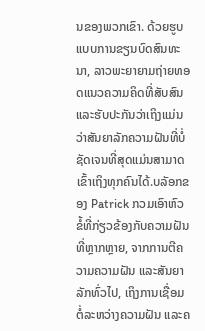ນຂອງພວກເຂົາ. ດ້ວຍຮູບແບບການຂຽນບົດສົນທະນາ, ລາວພະຍາຍາມຖ່າຍທອດແນວຄວາມຄິດທີ່ສັບສົນແລະຮັບປະກັນວ່າເຖິງແມ່ນວ່າສັນຍາລັກຄວາມຝັນທີ່ບໍ່ຊັດເຈນທີ່ສຸດແມ່ນສາມາດເຂົ້າເຖິງທຸກຄົນໄດ້.ບລັອກຂອງ Patrick ກວມເອົາຫົວຂໍ້ທີ່ກ່ຽວຂ້ອງກັບຄວາມຝັນທີ່ຫຼາກຫຼາຍ, ຈາກການຕີຄວາມຄວາມຝັນ ແລະສັນຍາລັກທົ່ວໄປ, ເຖິງການເຊື່ອມຕໍ່ລະຫວ່າງຄວາມຝັນ ແລະຄ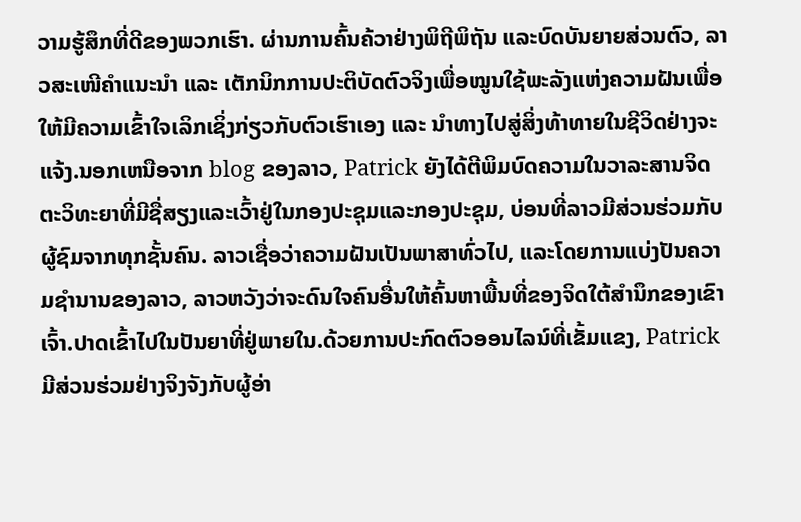ວາມຮູ້ສຶກທີ່ດີຂອງພວກເຮົາ. ຜ່ານການຄົ້ນຄ້ວາຢ່າງພິຖີພິຖັນ ແລະບົດບັນຍາຍສ່ວນຕົວ, ລາວສະເໜີຄຳແນະນຳ ແລະ ເຕັກນິກການປະຕິບັດຕົວຈິງເພື່ອໝູນໃຊ້ພະລັງແຫ່ງຄວາມຝັນເພື່ອໃຫ້ມີຄວາມເຂົ້າໃຈເລິກເຊິ່ງກ່ຽວກັບຕົວເຮົາເອງ ແລະ ນຳທາງໄປສູ່ສິ່ງທ້າທາຍໃນຊີວິດຢ່າງຈະແຈ້ງ.ນອກເຫນືອຈາກ blog ຂອງລາວ, Patrick ຍັງໄດ້ຕີພິມບົດຄວາມໃນວາລະສານຈິດຕະວິທະຍາທີ່ມີຊື່ສຽງແລະເວົ້າຢູ່ໃນກອງປະຊຸມແລະກອງປະຊຸມ, ບ່ອນທີ່ລາວມີສ່ວນຮ່ວມກັບຜູ້ຊົມຈາກທຸກຊັ້ນຄົນ. ລາວເຊື່ອວ່າຄວາມຝັນເປັນພາສາທົ່ວໄປ, ແລະໂດຍການແບ່ງປັນຄວາມຊໍານານຂອງລາວ, ລາວຫວັງວ່າຈະດົນໃຈຄົນອື່ນໃຫ້ຄົ້ນຫາພື້ນທີ່ຂອງຈິດໃຕ້ສໍານຶກຂອງເຂົາເຈົ້າ.ປາດເຂົ້າໄປໃນປັນຍາທີ່ຢູ່ພາຍໃນ.ດ້ວຍການປະກົດຕົວອອນໄລນ໌ທີ່ເຂັ້ມແຂງ, Patrick ມີສ່ວນຮ່ວມຢ່າງຈິງຈັງກັບຜູ້ອ່າ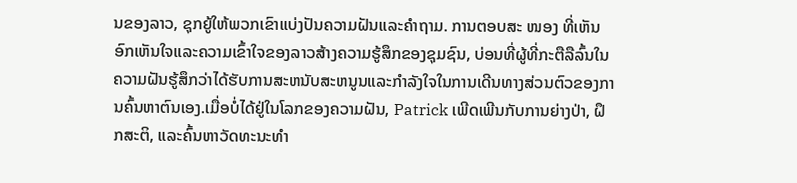ນຂອງລາວ, ຊຸກຍູ້ໃຫ້ພວກເຂົາແບ່ງປັນຄວາມຝັນແລະຄໍາຖາມ. ການຕອບສະ ໜອງ ທີ່ເຫັນອົກເຫັນໃຈແລະຄວາມເຂົ້າໃຈຂອງລາວສ້າງຄວາມຮູ້ສຶກຂອງຊຸມຊົນ, ບ່ອນທີ່ຜູ້ທີ່ກະຕືລືລົ້ນໃນຄວາມຝັນຮູ້ສຶກວ່າໄດ້ຮັບການສະຫນັບສະຫນູນແລະກໍາລັງໃຈໃນການເດີນທາງສ່ວນຕົວຂອງການຄົ້ນຫາຕົນເອງ.ເມື່ອບໍ່ໄດ້ຢູ່ໃນໂລກຂອງຄວາມຝັນ, Patrick ເພີດເພີນກັບການຍ່າງປ່າ, ຝຶກສະຕິ, ແລະຄົ້ນຫາວັດທະນະທໍາ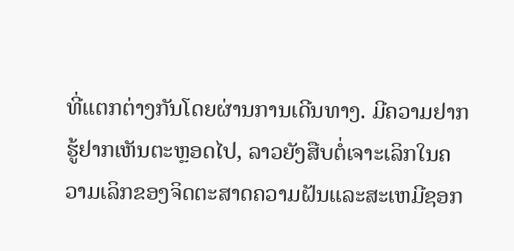ທີ່ແຕກຕ່າງກັນໂດຍຜ່ານການເດີນທາງ. ມີຄວາມຢາກຮູ້ຢາກເຫັນຕະຫຼອດໄປ, ລາວຍັງສືບຕໍ່ເຈາະເລິກໃນຄວາມເລິກຂອງຈິດຕະສາດຄວາມຝັນແລະສະເຫມີຊອກ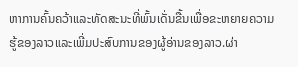ຫາການຄົ້ນຄວ້າແລະທັດສະນະທີ່ພົ້ນເດັ່ນຂື້ນເພື່ອຂະຫຍາຍຄວາມຮູ້ຂອງລາວແລະເພີ່ມປະສົບການຂອງຜູ້ອ່ານຂອງລາວ.ຜ່າ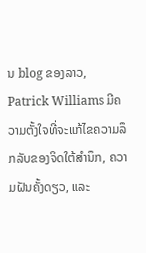ນ blog ຂອງລາວ, Patrick Williams ມີຄວາມຕັ້ງໃຈທີ່ຈະແກ້ໄຂຄວາມລຶກລັບຂອງຈິດໃຕ້ສໍານຶກ, ຄວາມຝັນຄັ້ງດຽວ, ແລະ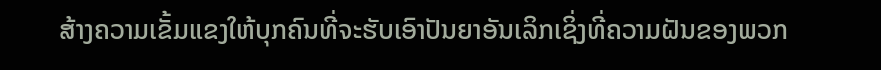ສ້າງຄວາມເຂັ້ມແຂງໃຫ້ບຸກຄົນທີ່ຈະຮັບເອົາປັນຍາອັນເລິກເຊິ່ງທີ່ຄວາມຝັນຂອງພວກ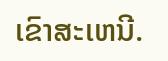ເຂົາສະເຫນີ.